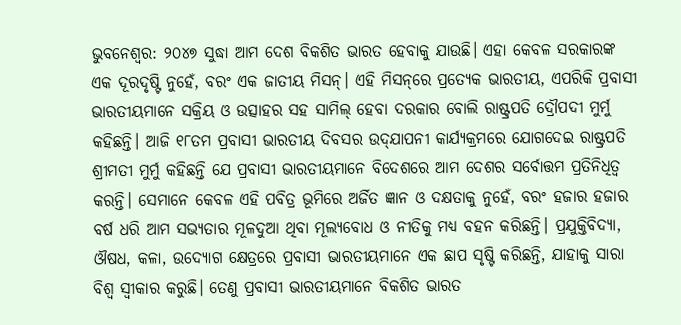ଭୁବନେଶ୍ବର: ୨୦୪୭ ସୁଦ୍ଧା ଆମ ଦେଶ ବିକଶିତ ଭାରତ ହେବାକୁ ଯାଉଛି। ଏହା କେବଳ ସରକାରଙ୍କ ଏକ ଦୂରଦୃଷ୍ଟି ନୁହେଁ, ବରଂ ଏକ ଜାତୀୟ ମିସନ୍। ଏହି ମିସନ୍‌ରେ ପ୍ରତ୍ୟେକ ଭାରତୀୟ, ଏପରିକି ପ୍ରବାସୀ ଭାରତୀୟମାନେ ସକ୍ରିୟ ଓ ଉତ୍ସାହର ସହ ସାମିଲ୍ ହେବା ଦରକାର ବୋଲି ରାଷ୍ଟ୍ରପତି ଦ୍ରୌପଦୀ ମୁର୍ମୁ କହିଛନ୍ତି। ଆଜି ୧୮ତମ ପ୍ରବାସୀ ଭାରତୀୟ ଦିବସର ଉଦ୍‌ଯାପନୀ କାର୍ଯ୍ୟକ୍ରମରେ ଯୋଗଦେଇ ରାଷ୍ଟ୍ରପତି ଶ୍ରୀମତୀ ମୁର୍ମୁ କହିଛନ୍ତି ଯେ ପ୍ରବାସୀ ଭାରତୀୟମାନେ ବିଦେଶରେ ଆମ ଦେଶର ସର୍ବୋତ୍ତମ ପ୍ରତିନିଧିତ୍ୱ କରନ୍ତି। ସେମାନେ କେବଳ ଏହି ପବିତ୍ର ଭୂମିରେ ଅର୍ଜିତ ଜ୍ଞାନ ଓ ଦକ୍ଷତାକୁ ନୁହେଁ, ବରଂ ହଜାର ହଜାର ବର୍ଷ ଧରି ଆମ ସଭ୍ୟତାର ମୂଳଦୁଆ ଥିବା ମୂଲ୍ୟବୋଧ ଓ ନୀତିକୁ ମଧ୍ୟ ବହନ କରିଛନ୍ତି। ପ୍ରଯୁକ୍ତିବିଦ୍ୟା, ଔଷଧ, କଳା, ଉଦ୍ୟୋଗ କ୍ଷେତ୍ରରେ ପ୍ରବାସୀ ଭାରତୀୟମାନେ ଏକ ଛାପ ସୃଷ୍ଟି କରିଛନ୍ତି, ଯାହାକୁ ସାରା ବିଶ୍ୱ ସ୍ୱୀକାର କରୁଛି। ତେଣୁ ପ୍ରବାସୀ ଭାରତୀୟମାନେ ବିକଶିତ ଭାରତ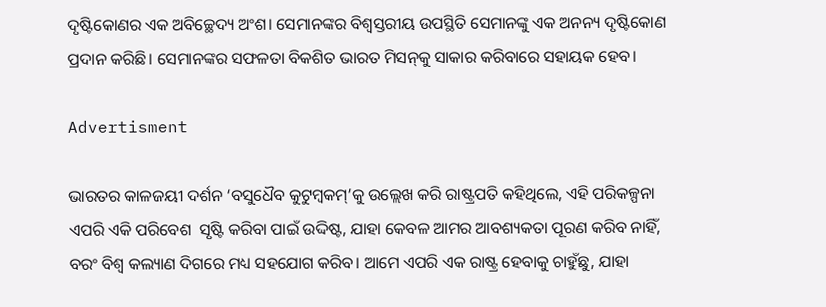ଦୃଷ୍ଟିକୋଣର ଏକ ଅବିଚ୍ଛେଦ୍ୟ ଅଂଶ। ସେମାନଙ୍କର ବିଶ୍ୱସ୍ତରୀୟ ଉପସ୍ଥିତି ସେମାନଙ୍କୁ ଏକ ଅନନ୍ୟ ଦୃଷ୍ଟିକୋଣ ପ୍ରଦାନ କରିଛି। ସେମାନଙ୍କର ସଫଳତା ବିକଶିତ ଭାରତ ମିସନ୍‌କୁ ସାକାର କରିବାରେ ସହାୟକ ହେବ।

Advertisment

ଭାରତର କାଳଜୟୀ ଦର୍ଶନ ‘ବସୁଧୈବ କୁଟୁମ୍ବକମ୍‌’କୁ ଉଲ୍ଲେଖ କରି ରାଷ୍ଟ୍ରପତି କହିଥିଲେ, ଏହି ପରିକଳ୍ପନା ଏପରି ଏକି ପରିବେଶ  ସୃଷ୍ଟି କରିବା ପାଇଁ ଉଦ୍ଦିଷ୍ଟ, ଯାହା କେବଳ ଆମର ଆବଶ୍ୟକତା ପୂରଣ କରିବ ନାହିଁ, ବରଂ ବିଶ୍ୱ କଲ୍ୟାଣ ଦିଗରେ ମଧ୍ୟ ସହଯୋଗ କରିବ। ଆମେ ଏପରି ଏକ ରାଷ୍ଟ୍ର ହେବାକୁ ଚାହୁଁଛୁ, ଯାହା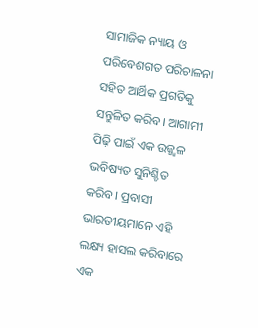ସାମାଜିକ ନ୍ୟାୟ ଓ ପରିବେଶଗତ ପରିଚାଳନା ସହିତ ଆର୍ଥିକ ପ୍ରଗତିକୁ ସନ୍ତୁଳିତ କରିବ। ଆଗାମୀ ପିଢ଼ି ପାଇଁ ଏକ ଉଜ୍ଜ୍ୱଳ ଭବିଷ୍ୟତ ସୁନିଶ୍ଚିତ କରିବ। ପ୍ରବାସୀ ଭାରତୀୟମାନେ ଏହି ଲକ୍ଷ୍ୟ ହାସଲ କରିବାରେ ଏକ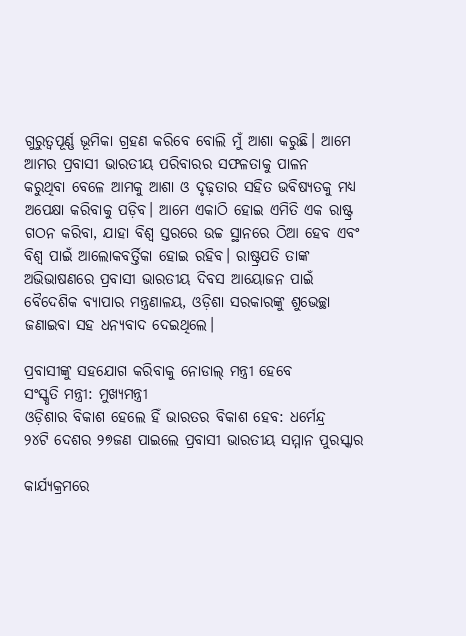ଗୁରୁତ୍ୱପୂର୍ଣ୍ଣ ଭୂମିକା ଗ୍ରହଣ କରିବେ ବୋଲି ମୁଁ ଆଶା କରୁଛି। ଆମେ ଆମର ପ୍ରବାସୀ ଭାରତୀୟ ପରିବାରର ସଫଳତାକୁ ପାଳନ କରୁଥିବା ‌ବେ‌ଳେ ଆମକୁ ଆଶା ଓ ଦୃଢ଼ତାର ସହିତ ଭବିଷ୍ୟତକୁ ମଧ୍ୟ ଅପେକ୍ଷା କରିବାକୁ ପଡ଼ିବ। ଆମେ ଏକାଠି ହୋଇ ଏମିତି ଏକ ରାଷ୍ଟ୍ର ଗଠନ କରିବା, ଯାହା ବିଶ୍ୱ ସ୍ତରରେ ଉଚ୍ଚ ସ୍ଥାନରେ ଠିଆ ହେବ ଏବଂ ବିଶ୍ୱ ପାଇଁ ଆଲୋକବର୍ତ୍ତିକା ହୋଇ ରହିବ। ରାଷ୍ଟ୍ରପତି ତାଙ୍କ ଅଭିଭାଷଣରେ ପ୍ରବାସୀ ଭାରତୀୟ ଦିବସ ଆୟୋଜନ ପାଇଁ ବୈଦେଶିକ ବ୍ୟାପାର ମନ୍ତ୍ରଣାଳୟ, ଓଡ଼ିଶା ସରକାରଙ୍କୁ ଶୁଭେଚ୍ଛା ଜଣାଇବା ସହ ଧନ୍ୟବାଦ ଦେଇଥିଲେ।

ପ୍ରବାସୀଙ୍କୁ ସହଯୋଗ କରିବାକୁ ନୋଡାଲ୍ ମନ୍ତ୍ରୀ ହେବେ
ସଂସ୍କୃତି ମନ୍ତ୍ରୀ: ମୁଖ୍ୟମନ୍ତ୍ରୀ
ଓଡ଼ିଶାର ବିକାଶ ହେଲେ ହିଁ ଭାରତର ବିକାଶ ହେବ: ଧର୍ମେନ୍ଦ୍ର
୨୪ଟି ଦେଶର ୨୭ଜଣ ପାଇଲେ ପ୍ରବାସୀ ଭାରତୀୟ ସମ୍ମାନ ପୁରସ୍କାର

କାର୍ଯ୍ୟକ୍ରମରେ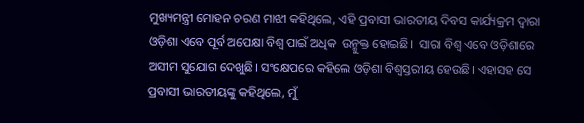ମୁଖ୍ୟମନ୍ତ୍ରୀ ମୋହନ ଚରଣ ମାଝୀ କହିଥିଲେ, ଏହି ପ୍ରବାସୀ ଭାରତୀୟ ଦିବସ କାର୍ଯ୍ୟକ୍ରମ ଦ୍ବାରା  ଓଡ଼ିଶା ଏବେ ପୂର୍ବ ଅପେକ୍ଷା ବିଶ୍ୱ ପାଇଁ ଅଧିକ  ଉନ୍ମୁକ୍ତ ହୋଇଛି।  ସାରା ବିଶ୍ୱ ଏବେ ଓଡ଼ିଶାରେ ଅସୀମ ସୁଯୋଗ ଦେଖୁଛି। ସଂକ୍ଷେପରେ କହିଲେ ଓଡ଼ିଶା ବିଶ୍ୱସ୍ତରୀୟ ହେଉଛି। ଏହାସହ ସେ ପ୍ରବାସୀ ଭାରତୀୟଙ୍କୁ କହିଥିଲେ, ମୁଁ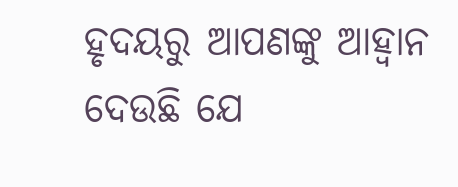ହୃଦୟରୁ ଆପଣଙ୍କୁ ଆହ୍ବାନ ଦେଉଛି ଯେ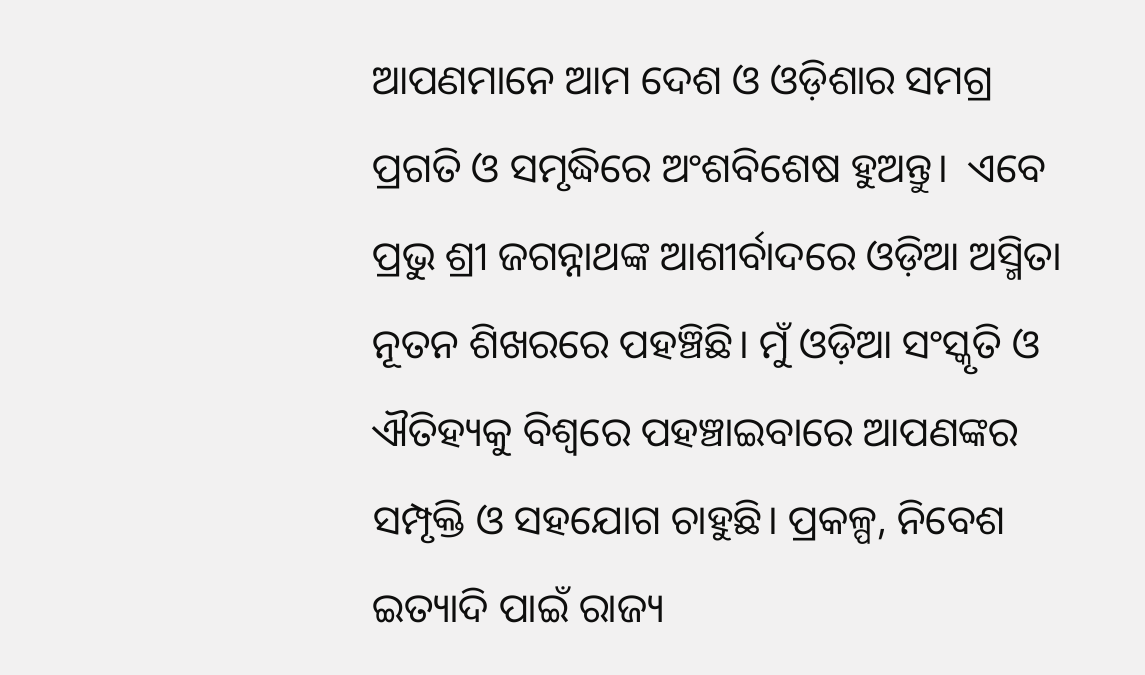ଆପଣମାନେ ଆମ ଦେଶ ଓ ଓଡ଼ିଶାର ସମଗ୍ର ପ୍ରଗତି ଓ ସମୃଦ୍ଧିରେ ଅଂଶବିଶେଷ ହୁଅନ୍ତୁ।  ଏବେ ପ୍ରଭୁ ଶ୍ରୀ ଜଗନ୍ନାଥଙ୍କ ଆଶୀର୍ବାଦରେ ଓଡ଼ିଆ ଅସ୍ମିତା ନୂତନ ଶିଖରରେ ପହଞ୍ଚିଛି। ମୁଁ ଓଡ଼ିଆ ସଂସ୍କୃତି ଓ ଐତିହ୍ୟକୁ ବିଶ୍ୱରେ ପହଞ୍ଚାଇବାରେ ଆପଣଙ୍କର ସମ୍ପୃକ୍ତି ଓ ସହଯୋଗ ଚାହୁଛି। ପ୍ରକଳ୍ପ, ନିବେଶ ଇତ୍ୟାଦି ପାଇଁ ରାଜ୍ୟ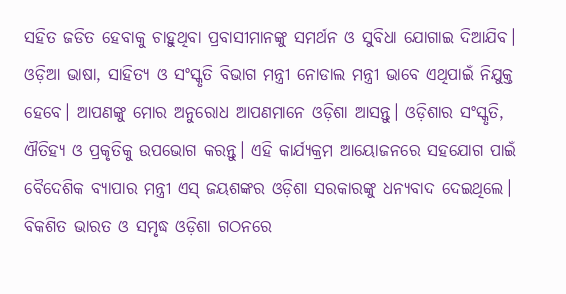ସହିତ ଜଡିତ ହେବାକୁ ଚାହୁଥିବା ପ୍ରବାସୀମାନଙ୍କୁ ସମର୍ଥନ ଓ ସୁବିଧା ଯୋଗାଇ ଦିଆଯିବ। ଓଡ଼ିଆ ଭାଷା, ସାହିତ୍ୟ ଓ ସଂସ୍କୃତି ବିଭାଗ ମନ୍ତ୍ରୀ ନୋଡାଲ ମନ୍ତ୍ରୀ ଭାବେ ଏଥିପାଇଁ ନିଯୁକ୍ତ ହେବେ। ଆପଣଙ୍କୁ ମୋର ଅନୁରୋଧ ଆପଣମାନେ ଓଡ଼ିଶା ଆସନ୍ତୁ। ଓଡ଼ିଶାର ସଂସ୍କୃତି, ଐତିହ୍ୟ ଓ ପ୍ରକୃତିକୁ ଉପଭୋଗ କରନ୍ତୁ। ଏହି କାର୍ଯ୍ୟକ୍ରମ ଆୟୋଜନରେ ସହଯୋଗ ପାଇଁ ବୈଦେଶିକ ବ୍ୟାପାର ମନ୍ତ୍ରୀ ଏସ୍‌ ଜୟଶଙ୍କର ଓଡ଼ିଶା ସରକାରଙ୍କୁ ଧନ୍ୟବାଦ ଦେଇଥିଲେ। ବିକଶିତ ଭାରତ ଓ ସମୃଦ୍ଧ ଓଡ଼ିଶା ଗଠନରେ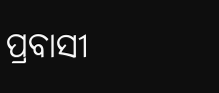ପ୍ରବାସୀ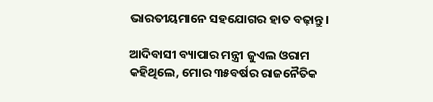ଭାରତୀୟମାନେ ସହଯୋଗର ହାତ ବଢ଼ାନ୍ତୁ।

ଆଦିବାସୀ ବ୍ୟାପାର ମନ୍ତ୍ରୀ ଜୁଏଲ ଓରାମ କହିଥିଲେ, ମୋର ୩୫ବର୍ଷର ରାଜନୈତିକ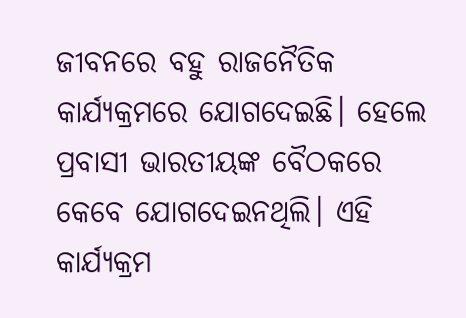ଜୀବନରେ ବହୁ ରାଜନୈତିକ କାର୍ଯ୍ୟକ୍ରମରେ ଯୋଗଦେଇଛି। ହେଲେ ପ୍ରବାସୀ ଭାରତୀୟଙ୍କ ବୈଠକରେ କେବେ ଯୋଗଦେଇନଥିଲି। ଏହି କାର୍ଯ୍ୟକ୍ରମ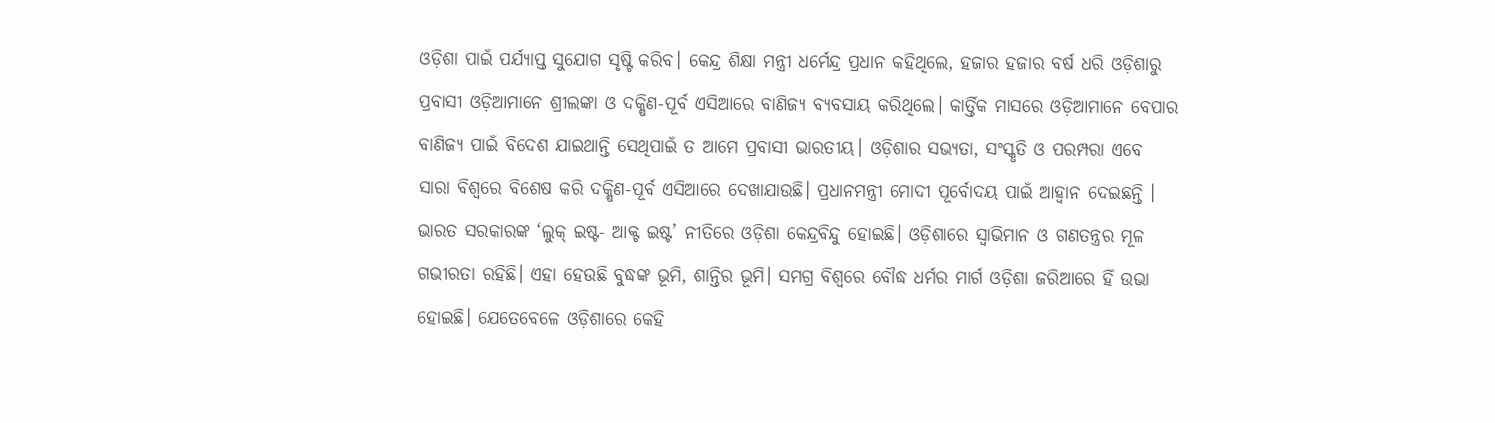ଓଡ଼ିଶା ପାଇଁ ପର୍ଯ୍ୟାପ୍ତ ସୁଯୋଗ ସୃଷ୍ଟି କରିବ। କେନ୍ଦ୍ର ଶିକ୍ଷା ମନ୍ତ୍ରୀ ଧର୍ମେନ୍ଦ୍ର ପ୍ରଧାନ କହିଥିଲେ, ହଜାର ହଜାର ବର୍ଷ ଧରି ଓଡ଼ିଶାରୁ ପ୍ରବାସୀ ଓଡ଼ିଆମାନେ ଶ୍ରୀଲଙ୍କା ଓ ଦକ୍ଷିଣ-ପୂର୍ବ ଏସିଆରେ ବାଣିଜ୍ୟ ବ୍ୟବସାୟ କରିଥିଲେ। କାର୍ତ୍ତିକ ମାସରେ ଓଡ଼ିଆମାନେ ବେପାର ବାଣିଜ୍ୟ ପାଇଁ ବିଦେଶ ଯାଇଥାନ୍ତି ସେଥିପାଇଁ ତ ଆମେ ପ୍ରବାସୀ ଭାରତୀୟ। ଓଡ଼ିଶାର ସଭ୍ୟତା, ସଂସ୍କୃତି ଓ ପରମ୍ପରା ଏବେ ସାରା ବିଶ୍ୱରେ ବିଶେଷ କରି ଦକ୍ଷିଣ-ପୂର୍ବ ଏସିଆରେ ଦେଖାଯାଉଛି। ପ୍ରଧାନମନ୍ତ୍ରୀ ମୋଦୀ ପୂର୍ବୋଦୟ ପାଇଁ ଆହ୍ୱାନ ଦେଇଛନ୍ତି । ଭାରତ ସରକାରଙ୍କ ‘ଲୁକ୍ ଇଷ୍ଟ- ଆକ୍ଟ ଇଷ୍ଟ’ ନୀତିରେ ଓଡ଼ିଶା କେନ୍ଦ୍ରବିନ୍ଦୁ ହୋଇଛି। ଓଡ଼ିଶାରେ ସ୍ୱାଭିମାନ ଓ ଗଣତନ୍ତ୍ରର ମୂଳ ଗଭୀରତା ରହିଛି। ଏହା ହେଉଛି ବୁଦ୍ଧଙ୍କ ଭୂମି, ଶାନ୍ତିର ଭୂମି। ସମଗ୍ର ବିଶ୍ୱରେ ବୌଦ୍ଧ ଧର୍ମର ମାର୍ଗ ଓଡ଼ିଶା ଜରିଆରେ ହିଁ ଉଭା ହୋଇଛି। ଯେତେବେଳେ ଓଡ଼ିଶାରେ କେହି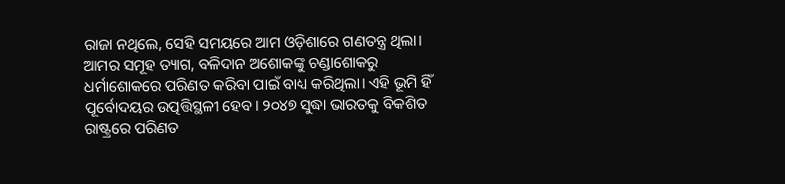ରାଜା ନଥିଲେ, ସେହି ସମୟରେ ଆମ ଓଡ଼ିଶାରେ ଗଣତନ୍ତ୍ର ଥିଲା। ଆମର ସମୂହ ତ୍ୟାଗ, ବଳିଦାନ ଅଶୋକଙ୍କୁ ଚଣ୍ଡାଶୋକରୁ ଧର୍ମାଶୋକରେ ପରିଣତ କରିବା ପାଇଁ ବାଧ୍ୟ କରିଥିଲା। ଏହି ଭୂମି ହିଁ ପୂର୍ବୋଦୟର ଉତ୍ପତ୍ତିସ୍ଥଳୀ ହେବ। ୨୦୪୭ ସୁଦ୍ଧା ଭାରତକୁ ବିକଶିତ ରାଷ୍ଟ୍ରରେ ପରିଣତ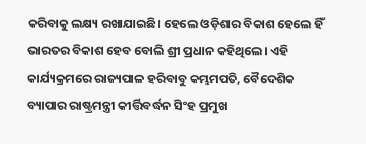କରିବାକୁ ଲକ୍ଷ୍ୟ ରଖାଯାଇଛି। ହେଲେ ଓଡ଼ିଶାର ବିକାଶ ହେଲେ ହିଁ ଭାରତର ବିକାଶ ହେବ ବୋଲି ଶ୍ରୀ ପ୍ରଧାନ କହିଥିଲେ। ଏହି କାର୍ଯ୍ୟକ୍ରମରେ ରାଜ୍ୟପାଳ ହରିବାବୁ କମ୍ଭମପତି, ବୈଦେଶିକ ବ୍ୟାପାର ରାଷ୍ଟ୍ରମନ୍ତ୍ରୀ କୀର୍ତ୍ତିବର୍ଦ୍ଧନ ସିଂହ ପ୍ରମୁଖ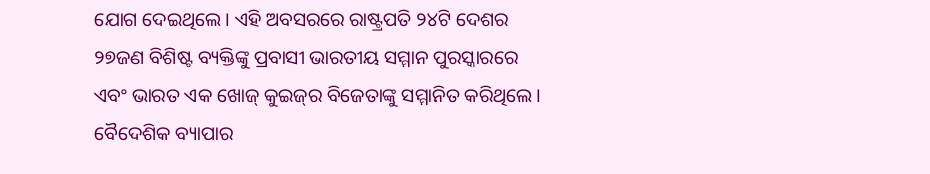ଯୋଗ ଦେଇଥିଲେ। ଏହି ଅବସରରେ ରାଷ୍ଟ୍ରପତି ୨୪ଟି ଦେଶର ୨୭ଜଣ ବିଶିଷ୍ଟ ବ୍ୟକ୍ତିଙ୍କୁ ପ୍ରବାସୀ ଭାରତୀୟ ସମ୍ମାନ ପୁରସ୍କାରରେ ଏବଂ ଭାରତ ଏକ ଖୋଜ୍ କୁଇଜ୍‌ର ବିଜେତା‌ଙ୍କୁ ସମ୍ମାନିତ କରିଥିଲେ। ବୈଦେଶିକ ବ୍ୟାପାର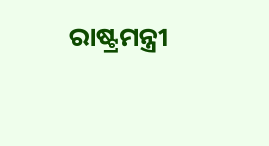ରାଷ୍ଟ୍ରମନ୍ତ୍ରୀ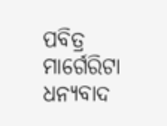ପବିତ୍ର ମାର୍ଗେରିଟା ଧନ୍ୟବାଦ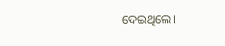ଦେଇଥିଲେ।